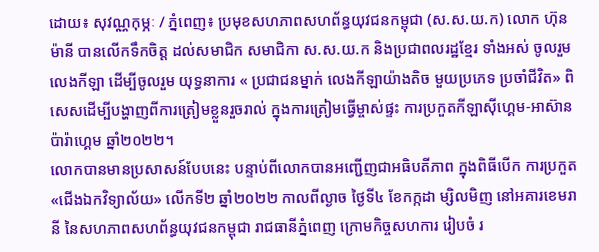ដោយ៖ សុវណ្ណកុម្ភៈ / ភ្នំពេញ៖ ប្រមុខសហភាពសហព័ន្ធយុវជនកម្ពុជា (ស.ស.យ.ក) លោក ហ៊ុន ម៉ានី បានលើកទឹកចិត្ត ដល់សមាជិក សមាជិកា ស.ស.យ.ក និងប្រជាពលរដ្ឋខ្មែរ ទាំងអស់ ចូលរួមលេងកីឡា ដើម្បីចូលរួម យុទ្ធនាការ « ប្រជាជនម្នាក់ លេងកីឡាយ៉ាងតិច មួយប្រភេទ ប្រចាំជីវិត» ពិសេសដើម្បីបង្ហាញពីការត្រៀមខ្លួនរួចរាល់ ក្នុងការត្រៀមធ្វើម្ចាស់ផ្ទះ ការប្រកួតកីឡាស៊ីហ្គេម-អាស៊ានប៉ារ៉ាហ្គេម ឆ្នាំ២០២២។
លោកបានមានប្រសាសន៍បែបនេះ បន្ទាប់ពីលោកបានអញ្ជើញជាអធិបតីភាព ក្នុងពិធីបើក ការប្រកួត «ជើងឯកវិទ្យាល័យ» លើកទី២ ឆ្នាំ២០២២ កាលពីល្ងាច ថ្ងៃទី៤ ខែកក្កដា ម្សិលមិញ នៅអគារខេមរានី នៃសហភាពសហព័ន្ធយុវជនកម្ពុជា រាជធានីភ្នំពេញ ក្រោមកិច្ចសហការ រៀបចំ រ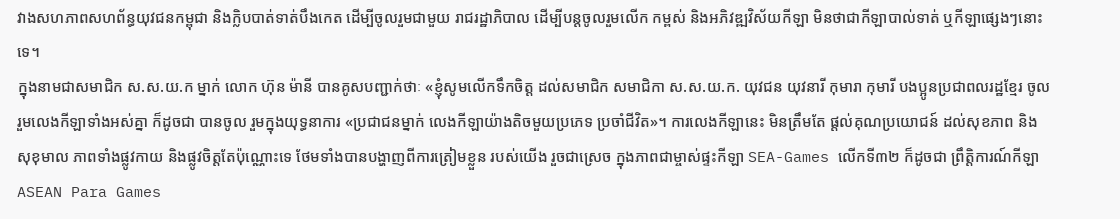វាងសហភាពសហព័ន្ធយុវជនកម្ពុជា និងក្លិបបាត់ទាត់បឹងកេត ដើម្បីចូលរួមជាមួយ រាជរដ្ឋាភិបាល ដើម្បីបន្ដចូលរួមលើក កម្ពស់ និងអភិវឌ្ឍវិស័យកីឡា មិនថាជាកីឡាបាល់ទាត់ ឬកីឡាផ្សេងៗនោះទេ។
ក្នុងនាមជាសមាជិក ស.ស.យ.ក ម្នាក់ លោក ហ៊ុន ម៉ានី បានគូសបញ្ជាក់ថាៈ «ខ្ញុំសូមលើកទឹកចិត្ត ដល់សមាជិក សមាជិកា ស.ស.យ.ក. យុវជន យុវនារី កុមារា កុមារី បងប្អូនប្រជាពលរដ្ឋខ្មែរ ចូលរួមលេងកីឡាទាំងអស់គ្នា ក៏ដូចជា បានចូល រួមក្នុងយុទ្ធនាការ «ប្រជាជនម្នាក់ លេងកីឡាយ៉ាងតិចមួយប្រភេទ ប្រចាំជីវិត»។ ការលេងកីឡានេះ មិនត្រឹមតែ ផ្តល់គុណប្រយោជន៍ ដល់សុខភាព និងសុខុមាល ភាពទាំងផ្លូវកាយ និងផ្លូវចិត្តតែប៉ុណ្ណោះទេ ថែមទាំងបានបង្ហាញពីការត្រៀមខ្លួន របស់យើង រួចជាស្រេច ក្នុងភាពជាម្ចាស់ផ្ទះកីឡា SEA-Games លើកទី៣២ ក៏ដូចជា ព្រឹត្តិការណ៍កីឡា ASEAN Para Games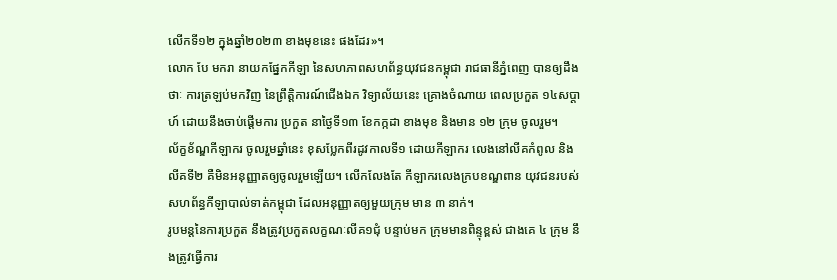លើកទី១២ ក្នុងឆ្នាំ២០២៣ ខាងមុខនេះ ផងដែរ»។
លោក បែ មករា នាយកផ្នែកកីឡា នៃសហភាពសហព័ន្ធយុវជនកម្ពុជា រាជធានីភ្នំពេញ បានឲ្យដឹងថាៈ ការត្រឡប់មកវិញ នៃព្រឹត្តិការណ៍ជើងឯក វិទ្យាល័យនេះ គ្រោងចំណាយ ពេលប្រកួត ១៤សប្ដាហ៍ ដោយនឹងចាប់ផ្ដើមការ ប្រកួត នាថ្ងៃទី១៣ ខែកក្កដា ខាងមុខ និងមាន ១២ ក្រុម ចូលរួម។
ល័ក្ខខ័ណ្ឌកីឡាករ ចូលរួមឆ្នាំនេះ ខុសប្លែកពីរដូវកាលទី១ ដោយកីឡាករ លេងនៅលីគកំពូល និងលីគទី២ គឺមិនអនុញ្ញាតឲ្យចូលរួមឡើយ។ លើកលែងតែ កីឡាករលេងក្របខណ្ឌពាន យុវជនរបស់សហព័ន្ធកីឡាបាល់ទាត់កម្ពុជា ដែលអនុញ្ញាតឲ្យមួយក្រុម មាន ៣ នាក់។
រូបមន្ដនៃការប្រកួត នឹងត្រូវប្រកួតលក្ខណៈលីគ១ជុំ បន្ទាប់មក ក្រុមមានពិន្ទុខ្ពស់ ជាងគេ ៤ ក្រុម នឹងត្រូវធ្វើការ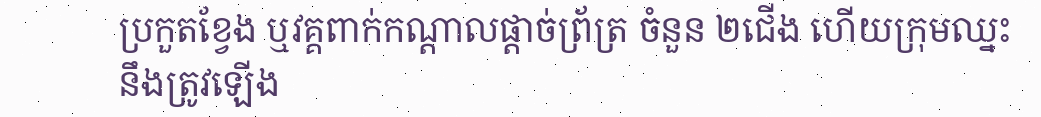ប្រកួតខ្វែង ឬវគ្គពាក់កណ្ដាលផ្ដាច់ព្រ័ត្រ ចំនួន ២ជើង ហើយក្រុមឈ្នះ នឹងត្រូវឡើង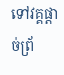ទៅវគ្គផ្ដាច់ព្រ័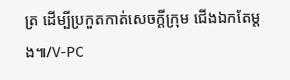ត្រ ដើម្បីប្រកួតកាត់សេចក្ដីក្រុម ជើងឯកតែម្ដង៕/V-PC